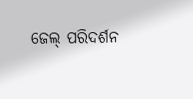ଜେଲ୍ ପରିଦର୍ଶନ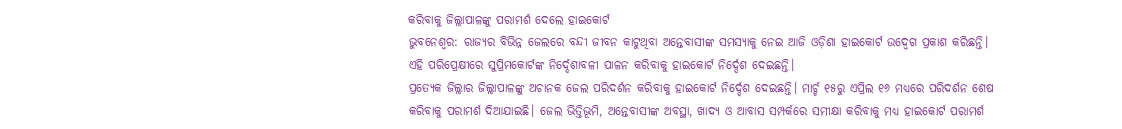କରିବାକୁ ଜିଲ୍ଲାପାଳଙ୍କୁ ପରାମର୍ଶ ଦେଲେ ହାଇକୋର୍ଟ
ଭୁବନେଶ୍ବର: ରାଜ୍ୟର ବିଭିନ୍ନ ଜେଲରେ ବନ୍ଦୀ ଜୀବନ କାଟୁଥିବା ଅନ୍ତେବାସୀଙ୍କ ସମସ୍ୟାକୁ ନେଇ ଆଜି ଓଡ଼ିଶା ହାଇକୋର୍ଟ ଉଦ୍ବେଗ ପ୍ରକାଶ କରିଛନ୍ତି। ଏହି ପରିପ୍ରେକ୍ଷୀରେ ସୁପ୍ରିମକୋର୍ଟଙ୍କ ନିର୍ଦ୍ଦେଶାବଳୀ ପାଳନ କରିବାକୁ ହାଇକୋର୍ଟ ନିର୍ଦ୍ଦେଶ ଦେଇଛନ୍ତି।
ପ୍ରତ୍ୟେକ ଜିଲ୍ଲାର ଜିଲ୍ଲାପାଳଙ୍କୁ ଅଚାନକ ଜେଲ ପରିଦର୍ଶନ କରିବାକୁ ହାଇକୋର୍ଟ ନିର୍ଦ୍ଦେଶ ଦେଇଛନ୍ତି। ମାର୍ଚ୍ଚ ୧୫ରୁ ଏପ୍ରିଲ ୧୬ ମଧ୍ୟରେ ପରିଦର୍ଶନ ଶେଷ କରିବାକୁ ପରାମର୍ଶ ଦିଆଯାଇଛି। ଜେଲ ଭିତ୍ତିଭୂମି, ଅନ୍ତେବାସୀଙ୍କ ଅବସ୍ଥା, ଖାଦ୍ୟ ଓ ଆବାସ ସମ୍ପର୍କରେ ସମୀକ୍ଷା କରିବାକୁ ମଧ୍ୟ ହାଇକୋର୍ଟ ପରାମର୍ଶ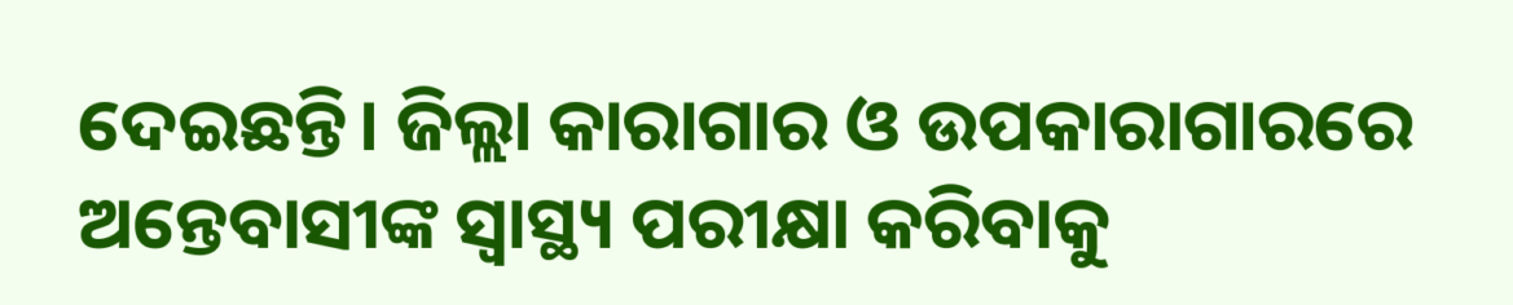ଦେଇଛନ୍ତି। ଜିଲ୍ଲା କାରାଗାର ଓ ଉପକାରାଗାରରେ ଅନ୍ତେବାସୀଙ୍କ ସ୍ୱାସ୍ଥ୍ୟ ପରୀକ୍ଷା କରିବାକୁ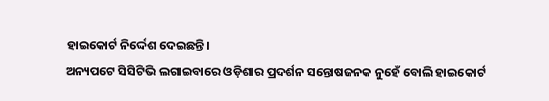ହାଇକୋର୍ଟ ନିର୍ଦ୍ଦେଶ ଦେଇଛନ୍ତି।
ଅନ୍ୟପଟେ ସିସିଟିଭି ଲଗାଇବାରେ ଓଡ଼ିଶାର ପ୍ରଦର୍ଶନ ସନ୍ତୋଷଜନକ ନୁହେଁ ବୋଲି ହାଇକୋର୍ଟ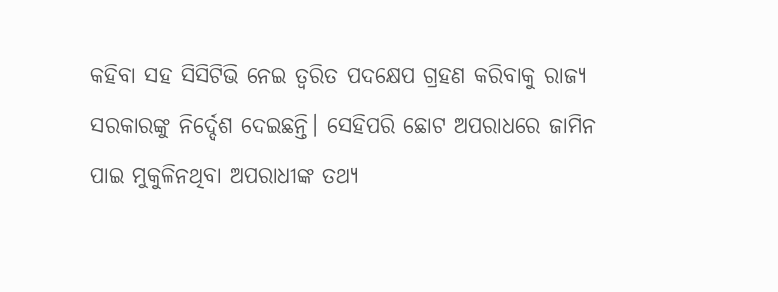କହିବା ସହ ସିସିଟିଭି ନେଇ ତ୍ୱରିତ ପଦକ୍ଷେପ ଗ୍ରହଣ କରିବାକୁ ରାଜ୍ୟ ସରକାରଙ୍କୁ ନିର୍ଦ୍ଦେଶ ଦେଇଛନ୍ତି। ସେହିପରି ଛୋଟ ଅପରାଧରେ ଜାମିନ ପାଇ ମୁକୁଳିନଥିବା ଅପରାଧୀଙ୍କ ତଥ୍ୟ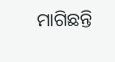ମାଗିଛନ୍ତି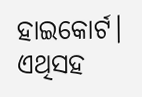ହାଇକୋର୍ଟ। ଏଥିସହ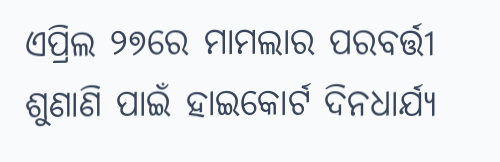ଏପ୍ରିଲ ୨୭ରେ ମାମଲାର ପରବର୍ତ୍ତୀ ଶୁଣାଣି ପାଇଁ ହାଇକୋର୍ଟ ଦିନଧାର୍ଯ୍ୟ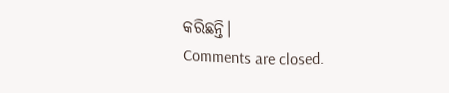କରିଛନ୍ତି।
Comments are closed.